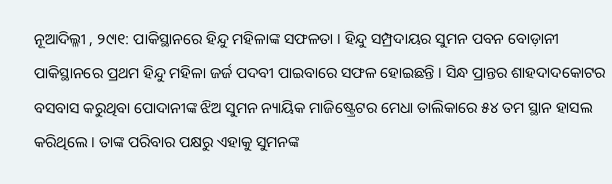ନୂଆଦିଲ୍ଳୀ , ୨୯ା୧: ପାକିସ୍ଥାନରେ ହିନ୍ଦୁ ମହିଳାଙ୍କ ସଫଳତା । ହିନ୍ଦୁ ସମ୍ପ୍ରଦାୟର ସୁମନ ପବନ ବୋଡ଼ାନୀ ପାକିସ୍ଥାନରେ ପ୍ରଥମ ହିନ୍ଦୁ ମହିଳା ଜର୍ଜ ପଦବୀ ପାଇବାରେ ସଫଳ ହୋଇଛନ୍ତି । ସିନ୍ଧ ପ୍ରାନ୍ତର ଶାହଦାଦକୋଟର ବସବାସ କରୁଥିବା ପୋଦାନୀଙ୍କ ଝିଅ ସୁମନ ନ୍ୟାୟିକ ମାଜିଷ୍ଟ୍ରେଟର ମେଧା ତାଲିକାରେ ୫୪ ତମ ସ୍ଥାନ ହାସଲ କରିଥିଲେ । ତାଙ୍କ ପରିବାର ପକ୍ଷରୁ ଏହାକୁ ସୁମନଙ୍କ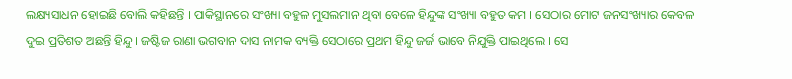ଲକ୍ଷ୍ୟସାଧନ ହୋଇଛି ବୋଲି କହିଛନ୍ତି । ପାକିସ୍ଥାନରେ ସଂଖ୍ୟା ବହୁଳ ମୁସଲମାନ ଥିବା ବେଳେ ହିନ୍ଦୁଙ୍କ ସଂଖ୍ୟା ବହୁତ କମ । ସେଠାର ମୋଟ ଜନସଂଖ୍ୟାର କେବଳ ଦୁଇ ପ୍ରତିଶତ ଅଛନ୍ତି ହିନ୍ଦୁ । ଜଷ୍ଟିଜ ରାଣା ଭଗବାନ ଦାସ ନାମକ ବ୍ୟକ୍ତି ସେଠାରେ ପ୍ରଥମ ହିନ୍ଦୁ ଜର୍ଜ ଭାବେ ନିଯୁକ୍ତି ପାଇଥିଲେ । ସେ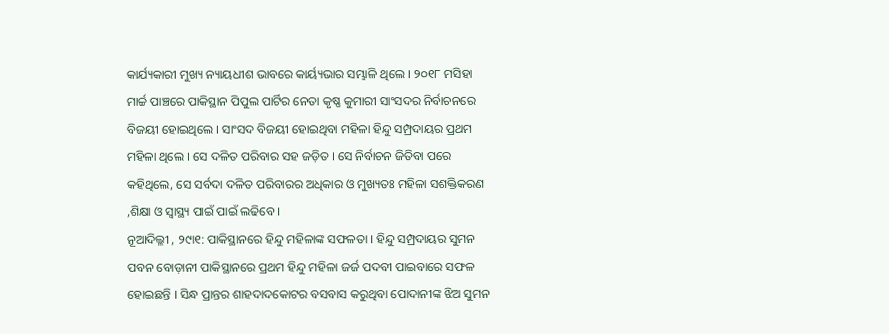କାର୍ଯ୍ୟକାରୀ ମୁଖ୍ୟ ନ୍ୟାୟଧୀଶ ଭାବରେ କାର୍ୟ୍ୟଭାର ସମ୍ଭାଳି ଥିଲେ । ୨୦୧୮ ମସିହା ମାର୍ଚ୍ଚ ପାଞ୍ଚରେ ପାକିସ୍ଥାନ ପିପୁଲ ପାର୍ଟିର ନେତା କୃଷ୍ଣ କୁମାରୀ ସାଂସଦର ନିର୍ବାଚନରେ ବିଜୟୀ ହୋଇଥିଲେ । ସାଂସଦ ବିଜୟୀ ହୋଇଥିବା ମହିଳା ହିନ୍ଦୁ ସମ୍ପ୍ରଦାୟର ପ୍ରଥମ ମହିଳା ଥିଲେ । ସେ ଦଳିତ ପରିବାର ସହ ଜଡ଼ିତ । ସେ ନିର୍ବାଚନ ଜିତିବା ପରେ କହିଥିଲେ, ସେ ସର୍ବଦା ଦଳିତ ପରିବାରର ଅଧିକାର ଓ ମୁଖ୍ୟତଃ ମହିଳା ସଶକ୍ତିକରଣ ,ଶିକ୍ଷା ଓ ସ୍ୱାସ୍ଥ୍ୟ ପାଇଁ ପାଇଁ ଲଢିବେ ।
ନୂଆଦିଲ୍ଳୀ , ୨୯ା୧: ପାକିସ୍ଥାନରେ ହିନ୍ଦୁ ମହିଳାଙ୍କ ସଫଳତା । ହିନ୍ଦୁ ସମ୍ପ୍ରଦାୟର ସୁମନ ପବନ ବୋଡ଼ାନୀ ପାକିସ୍ଥାନରେ ପ୍ରଥମ ହିନ୍ଦୁ ମହିଳା ଜର୍ଜ ପଦବୀ ପାଇବାରେ ସଫଳ ହୋଇଛନ୍ତି । ସିନ୍ଧ ପ୍ରାନ୍ତର ଶାହଦାଦକୋଟର ବସବାସ କରୁଥିବା ପୋଦାନୀଙ୍କ ଝିଅ ସୁମନ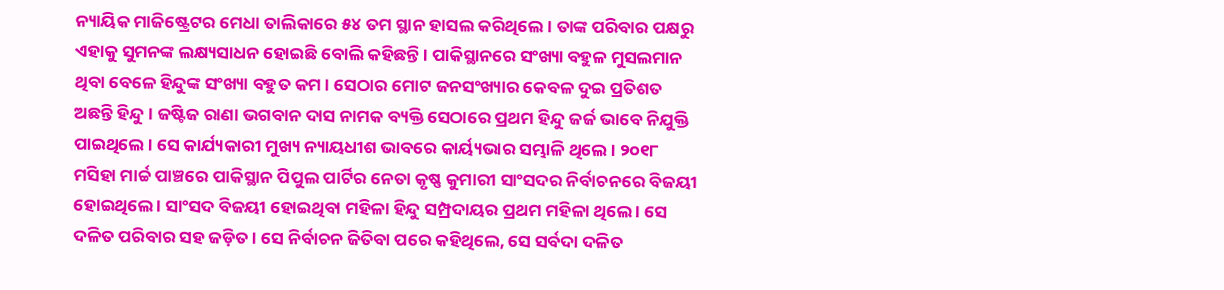ନ୍ୟାୟିକ ମାଜିଷ୍ଟ୍ରେଟର ମେଧା ତାଲିକାରେ ୫୪ ତମ ସ୍ଥାନ ହାସଲ କରିଥିଲେ । ତାଙ୍କ ପରିବାର ପକ୍ଷରୁ ଏହାକୁ ସୁମନଙ୍କ ଲକ୍ଷ୍ୟସାଧନ ହୋଇଛି ବୋଲି କହିଛନ୍ତି । ପାକିସ୍ଥାନରେ ସଂଖ୍ୟା ବହୁଳ ମୁସଲମାନ ଥିବା ବେଳେ ହିନ୍ଦୁଙ୍କ ସଂଖ୍ୟା ବହୁତ କମ । ସେଠାର ମୋଟ ଜନସଂଖ୍ୟାର କେବଳ ଦୁଇ ପ୍ରତିଶତ ଅଛନ୍ତି ହିନ୍ଦୁ । ଜଷ୍ଟିଜ ରାଣା ଭଗବାନ ଦାସ ନାମକ ବ୍ୟକ୍ତି ସେଠାରେ ପ୍ରଥମ ହିନ୍ଦୁ ଜର୍ଜ ଭାବେ ନିଯୁକ୍ତି ପାଇଥିଲେ । ସେ କାର୍ଯ୍ୟକାରୀ ମୁଖ୍ୟ ନ୍ୟାୟଧୀଶ ଭାବରେ କାର୍ୟ୍ୟଭାର ସମ୍ଭାଳି ଥିଲେ । ୨୦୧୮ ମସିହା ମାର୍ଚ୍ଚ ପାଞ୍ଚରେ ପାକିସ୍ଥାନ ପିପୁଲ ପାର୍ଟିର ନେତା କୃଷ୍ଣ କୁମାରୀ ସାଂସଦର ନିର୍ବାଚନରେ ବିଜୟୀ ହୋଇଥିଲେ । ସାଂସଦ ବିଜୟୀ ହୋଇଥିବା ମହିଳା ହିନ୍ଦୁ ସମ୍ପ୍ରଦାୟର ପ୍ରଥମ ମହିଳା ଥିଲେ । ସେ ଦଳିତ ପରିବାର ସହ ଜଡ଼ିତ । ସେ ନିର୍ବାଚନ ଜିତିବା ପରେ କହିଥିଲେ, ସେ ସର୍ବଦା ଦଳିତ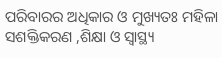ପରିବାରର ଅଧିକାର ଓ ମୁଖ୍ୟତଃ ମହିଳା ସଶକ୍ତିକରଣ ,ଶିକ୍ଷା ଓ ସ୍ୱାସ୍ଥ୍ୟ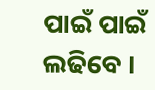ପାଇଁ ପାଇଁ ଲଢିବେ ।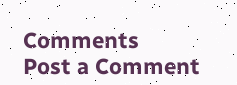Comments
Post a Comment